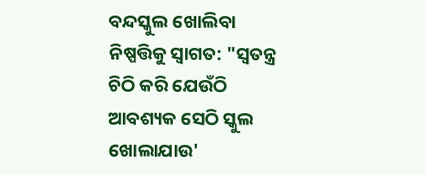ବନ୍ଦସ୍କୁଲ ଖୋଲିବା ନିଷ୍ପତ୍ତିକୁ ସ୍ୱାଗତ: "ସ୍ୱତନ୍ତ୍ର ଚିଠି କରି ଯେଉଁଠି ଆବଶ୍ୟକ ସେଠି ସ୍କୁଲ ଖୋଲାଯାଉ'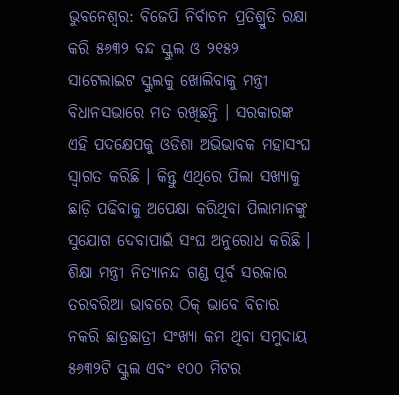ଭୁବନେଶ୍ୱର: ବିଜେପି ନିର୍ବାଚନ ପ୍ରତିଶ୍ରୁତି ରକ୍ଷା କରି ୫୬୩୨ ବନ୍ଦ ସ୍କୁଲ ଓ ୨୧୫୨ ସାଟେଲାଇଟ ସ୍କୁଲକୁ ଖୋଲିବାକୁ ମନ୍ତ୍ରୀ ବିଧାନସଭାରେ ମତ ରଖିଛନ୍ତି । ସରକାରଙ୍କ ଏହି ପଦକ୍ଷେପକୁ ଓଡିଶା ଅଭିଭାବକ ମହାସଂଘ ସ୍ୱାଗତ କରିଛି । କିନ୍ତୁ ଏଥିରେ ପିଲା ସଖ୍ୟାକୁ ଛାଡ଼ି ପଢିବାକୁ ଅପେକ୍ଷା କରିଥିବା ପିଲାମାନଙ୍କୁ ସୁଯୋଗ ଦେବାପାଇଁ ସଂଘ ଅନୁରୋଧ କରିଛି । ଶିକ୍ଷା ମନ୍ତ୍ରୀ ନିତ୍ୟାନନ୍ଦ ଗଣ୍ଡ ପୂର୍ବ ସରକାର ତରବରିଆ ଭାବରେ ଠିକ୍ ଭାବେ ବିଚାର ନକରି ଛାତ୍ରଛାତ୍ରୀ ସଂଖ୍ୟା କମ ଥିବା ସମୁଦାୟ ୫୬୩୨ଟି ସ୍କୁଲ ଏବଂ ୧୦୦ ମିଟର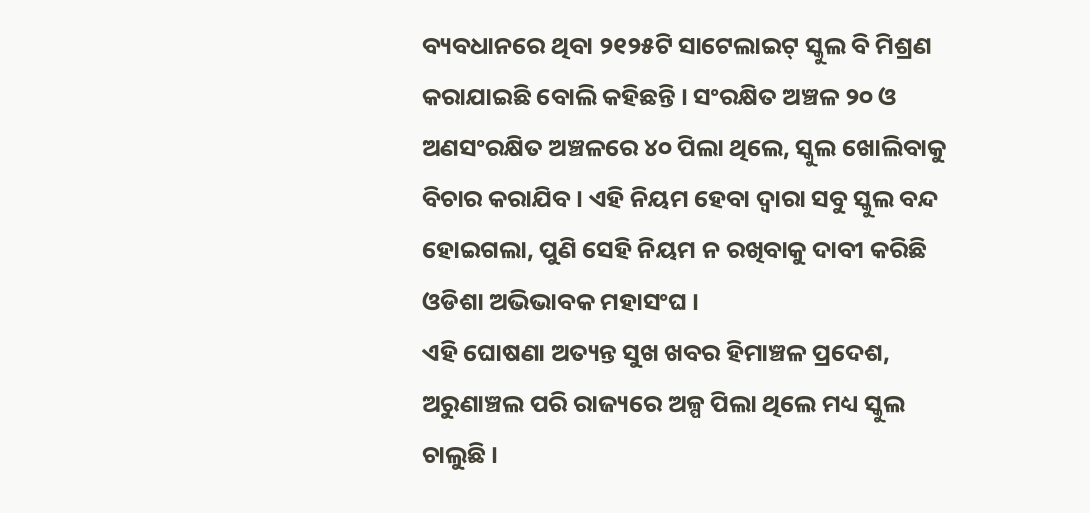ବ୍ୟବଧାନରେ ଥିବା ୨୧୨୫ଟି ସାଟେଲାଇଟ୍ ସ୍କୁଲ ବି ମିଶ୍ରଣ କରାଯାଇଛି ବୋଲି କହିଛନ୍ତି । ସଂରକ୍ଷିତ ଅଞ୍ଚଳ ୨୦ ଓ ଅଣସଂରକ୍ଷିତ ଅଞ୍ଚଳରେ ୪୦ ପିଲା ଥିଲେ, ସ୍କୁଲ ଖୋଲିବାକୁ ବିଚାର କରାଯିବ । ଏହି ନିୟମ ହେବା ଦ୍ୱାରା ସବୁ ସ୍କୁଲ ବନ୍ଦ ହୋଇଗଲା, ପୁଣି ସେହି ନିୟମ ନ ରଖିବାକୁ ଦାବୀ କରିଛି ଓଡିଶା ଅଭିଭାବକ ମହାସଂଘ ।
ଏହି ଘୋଷଣା ଅତ୍ୟନ୍ତ ସୁଖ ଖବର ହିମାଞ୍ଚଳ ପ୍ରଦେଶ, ଅରୁଣାଞ୍ଚଲ ପରି ରାଜ୍ୟରେ ଅଳ୍ପ ପିଲା ଥିଲେ ମଧ୍ୟ ସ୍କୁଲ ଚାଲୁଛି ।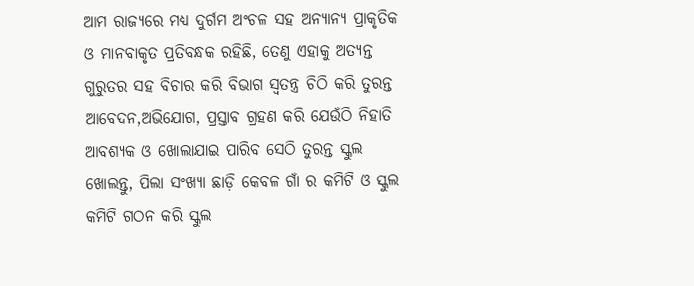ଆମ ରାଜ୍ୟରେ ମଧ୍ୟ ଦୁର୍ଗମ ଅଂଚଳ ସହ ଅନ୍ୟାନ୍ୟ ପ୍ରାକୃତିକ ଓ ମାନବାକୃତ ପ୍ରତିବନ୍ଧକ ରହିଛି, ତେଣୁ ଏହାକୁ ଅତ୍ୟନ୍ତ ଗୁରୁତର ସହ ବିଚାର କରି ବିଭାଗ ସ୍ୱତନ୍ତ୍ର ଚିଠି କରି ତୁରନ୍ତ ଆବେଦନ,ଅଭିଯୋଗ, ପ୍ରସ୍ତାବ ଗ୍ରହଣ କରି ଯେଉଁଠି ନିହାତି ଆବଶ୍ୟକ ଓ ଖୋଲାଯାଇ ପାରିବ ସେଠି ତୁରନ୍ତ ସ୍କୁଲ ଖୋଲନ୍ତୁ, ପିଲା ସଂଖ୍ୟା ଛାଡ଼ି କେବଳ ଗାଁ ର କମିଟି ଓ ସ୍କୁଲ କମିଟି ଗଠନ କରି ସ୍କୁଲ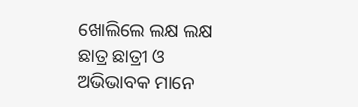ଖୋଲିଲେ ଲକ୍ଷ ଲକ୍ଷ ଛାତ୍ର ଛାତ୍ରୀ ଓ ଅଭିଭାବକ ମାନେ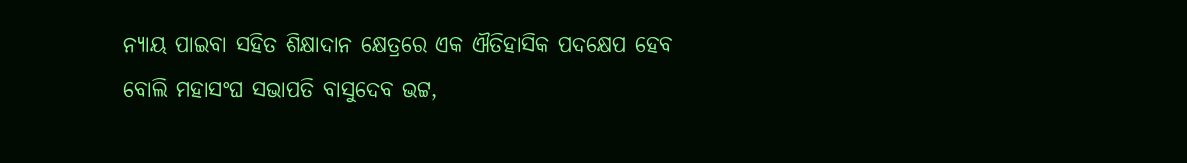ନ୍ୟାୟ ପାଇବା ସହିତ ଶିକ୍ଷାଦାନ କ୍ଷେତ୍ରରେ ଏକ ଐତିହାସିକ ପଦକ୍ଷେପ ହେବ ବୋଲି ମହାସଂଘ ସଭାପତି ବାସୁଦେବ ଭଟ୍ଟ,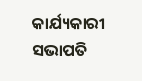କାର୍ଯ୍ୟକାରୀ ସଭାପତି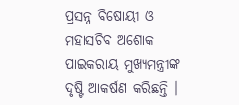ପ୍ରସନ୍ନ ବିଷୋୟୀ ଓ ମହାସଚିବ ଅଶୋକ ପାଇକରାୟ ମୁଖ୍ୟମନ୍ତ୍ରୀଙ୍କ ଦୃଷ୍ଟି ଆକର୍ଷଣ କରିଛନ୍ତି ।